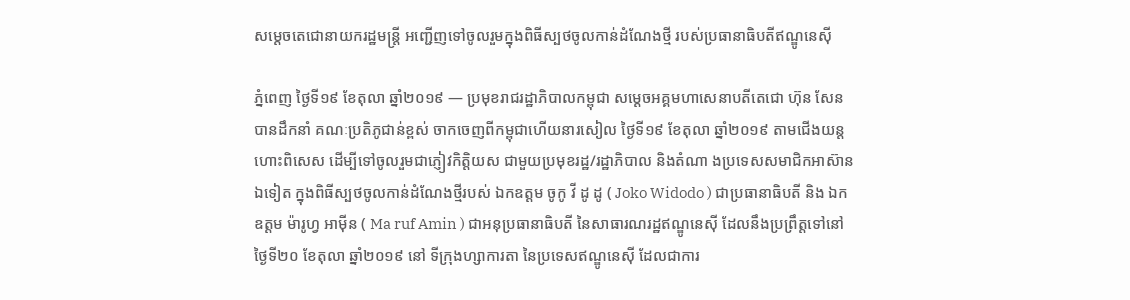សម្ដេចតេជោនាយករដ្ឋមន្ត្រី អញ្ជើញទៅចូលរួមក្នុងពិធីស្បថចូលកាន់ដំណែងថ្មី របស់ប្រធានាធិបតីឥណ្ឌូនេស៊ី

ភ្នំពេញ ថ្ងៃទី១៩ ខែតុលា ឆ្នាំ២០១៩ — ប្រមុខរាជរដ្ឋាភិបាលកម្ពុជា សម្ដេចអគ្គមហាសេនាបតីតេជោ ហ៊ុន សែន បានដឹកនាំ គណៈប្រតិភូជាន់ខ្ពស់ ចាកចេញពីកម្ពុជាហើយនារសៀល ថ្ងៃទី១៩ ខែតុលា ឆ្នាំ២០១៩ តាមជើងយន្តហោះពិសេស ដើម្បីទៅចូលរួមជាភ្ញៀវកិត្តិយស ជាមួយប្រមុខរដ្ឋ/រដ្ឋាភិបាល និងតំណា ងប្រទេសសមាជិកអាស៊ានឯទៀត ក្នុងពិធីស្បថចូលកាន់ដំណែងថ្មីរបស់ ឯកឧត្ដម ចូកូ វី ដូ ដូ ( Joko Widodo ) ជាប្រធានាធិបតី និង ឯកឧត្ដម ម៉ារូហ្វ អាម៉ីន ( Ma ruf Amin ) ជាអនុប្រធានាធិបតី នៃសាធារណរដ្ឋឥណ្ឌូនេស៊ី ដែលនឹងប្រព្រឹត្តទៅនៅថ្ងៃទី២០ ខែតុលា ឆ្នាំ២០១៩ នៅ ទីក្រុងហ្សាការតា នៃប្រទេសឥណ្ឌូនេស៊ី ដែលជាការ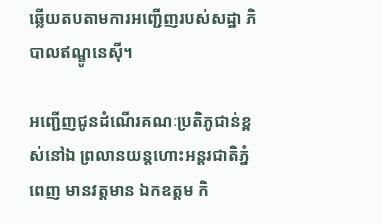ឆ្លើយតបតាមការអញ្ជើញរបស់សដ្ឋា ភិបាលឥណ្ឌូនេស៊ី។

អញ្ជើញជូនដំណើរគណៈប្រតិភូជាន់ខ្ពស់នៅឯ ព្រលានយន្តហោះអន្តរជាតិភ្នំពេញ មានវត្តមាន ឯកឧត្ដម កិ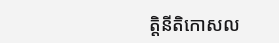ត្តិនីតិកោសល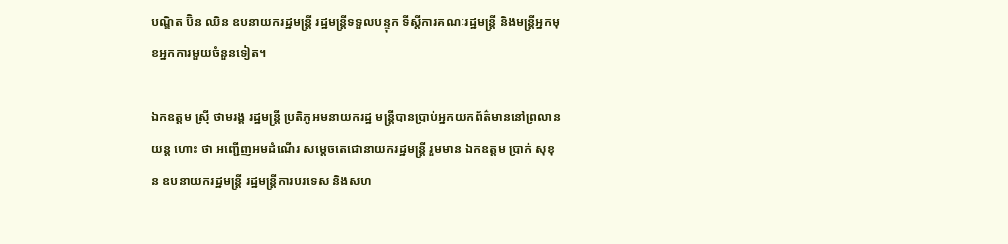បណ្ឌិត ប៊ិន ឈិន ឧបនាយករដ្ឋមន្រ្តី រដ្ឋមន្ត្រីទទួលបន្ទុក ទីស្តីការគណៈរដ្ឋមន្ត្រី និងមន្ត្រីអ្នកមុខអ្នកការមួយចំនួនទៀត។

ឯកឧត្ដម ស្រ៊ី ថាមរង្គ រដ្ឋមន្ត្រី ប្រតិភូអមនាយករដ្ឋ មន្ត្រីបានប្រាប់អ្នកយកព័ត៌មាននៅព្រលាន យន្ត ហោះ ថា អញ្ជើញអមដំណើរ សម្ដេចតេជោនាយករដ្ឋមន្ត្រី រួមមាន ឯកឧត្ដម ប្រាក់ សុខុន ឧបនាយករដ្ឋមន្ត្រី រដ្ឋមន្ត្រីការបរទេស និងសហ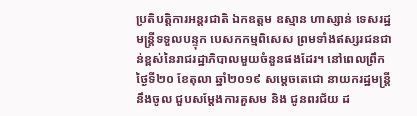ប្រតិបត្តិការអន្តរជាតិ ឯកឧត្ដម ឧស្មាន ហាស្សាន់ ទេសរដ្ឋមន្ត្រីទទួលបន្ទុក បេសកកម្មពិសេស ព្រមទាំងឥស្សរជនជាន់ខ្ពស់នៃរាជរដ្ឋាភិបាលមួយចំនួនផងដែរ។ នៅពេលព្រឹក ថ្ងៃទី២០ ខែតុលា ឆ្នាំ២០១៩ សម្ដេចតេជោ នាយករដ្ឋមន្ត្រី នឹងចូល ជួបសម្ដែងការគួសម និង ជូនពរជ័យ ដ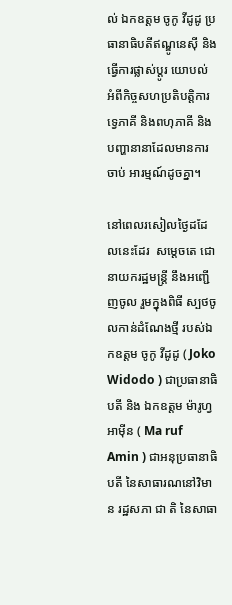ល់ ឯកឧត្ដម ចូកូ វីដូដូ ប្រធានាធិបតីឥណ្ឌូនេស៊ី និងធ្វើការផ្លាស់ប្ដូរ យោបល់ អំពីកិច្ចសហប្រតិបត្តិការទ្វេភាគី និងពហុភាគី និងបញ្ហានានាដែលមានការចាប់ អារម្មណ៍ដូចគ្នា។

នៅពេលរសៀលថ្ងៃដដែលនេះដែរ  សម្ដេចតេ ជោ នាយករដ្ឋមន្ត្រី នឹងអញ្ជើញចូល រួមក្នុងពិធី ស្បថចូលកាន់ដំណែងថ្មី របស់ឯកឧត្ដម ចូកូ វីដូដូ ( Joko Widodo ) ជាប្រធានាធិបតី និង ឯកឧត្ដម ម៉ារូហ្វ អាម៉ីន ( Ma ruf Amin ) ជាអនុប្រធានាធិបតី នៃសាធារណនៅវិមាន រដ្ឋសភា ជា តិ នៃសាធា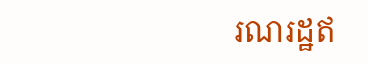រណរដ្ឋឥ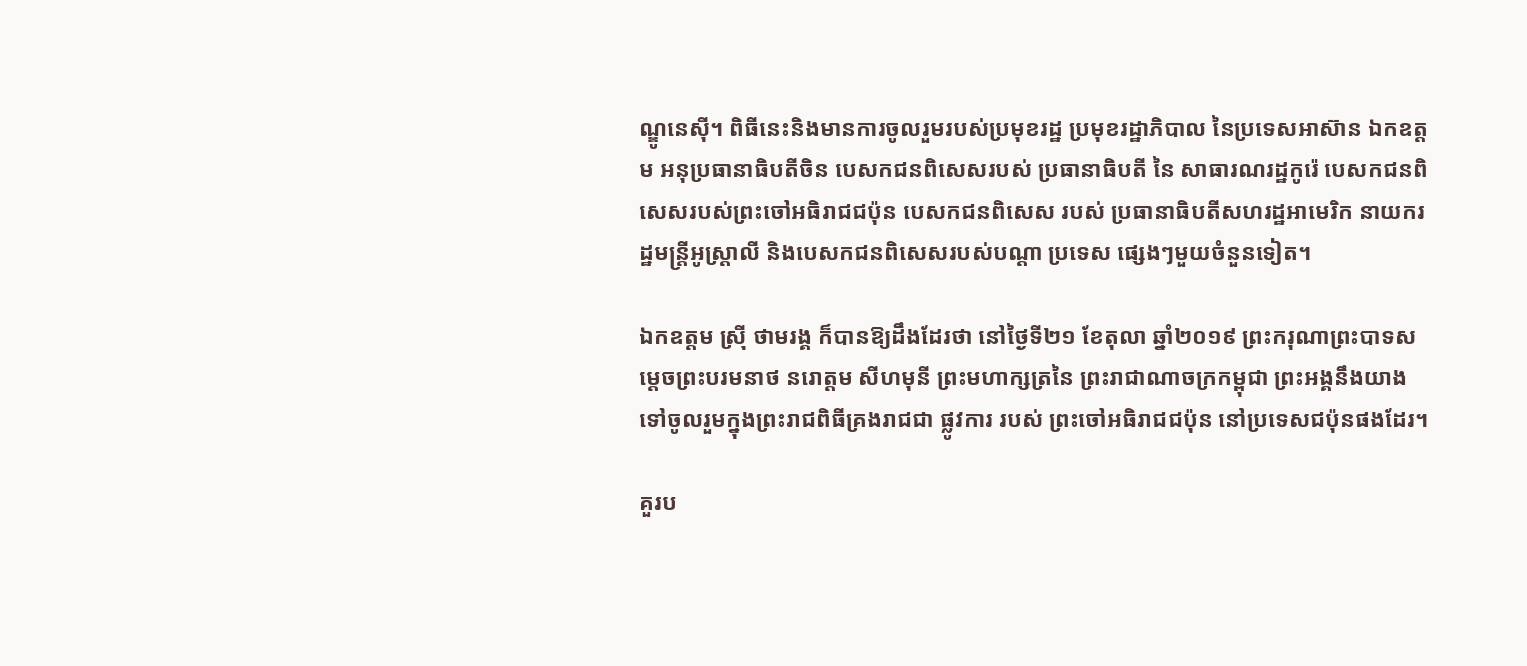ណ្ឌូនេស៊ី។ ពិធីនេះនិងមានការចូលរួមរបស់ប្រមុខរដ្ឋ ប្រមុខរដ្ឋាភិបាល នៃប្រទេសអាស៊ាន ឯកឧត្ដម អនុប្រធានាធិបតីចិន បេសកជនពិសេសរបស់ ប្រធានាធិបតី នៃ សាធារណរដ្ឋកូរ៉េ បេសកជនពិសេសរបស់ព្រះចៅអធិរាជជប៉ុន បេសកជនពិសេស របស់ ប្រធានាធិបតីសហរដ្ឋអាមេរិក នាយករដ្ឋមន្ត្រីអូស្ត្រាលី និងបេសកជនពិសេសរបស់បណ្ដា ប្រទេស ផ្សេងៗមួយចំនួនទៀត។

ឯកឧត្ដម ស្រ៊ី ថាមរង្គ ក៏បានឱ្យដឹងដែរថា នៅថ្ងៃទី២១ ខែតុលា ឆ្នាំ២០១៩ ព្រះករុណាព្រះបាទសម្ដេចព្រះបរមនាថ នរោត្ដម សីហមុនី ព្រះមហាក្សត្រនៃ ព្រះរាជាណាចក្រកម្ពុជា ព្រះអង្គនឹងយាងទៅចូលរួមក្នុងព្រះរាជពិធីគ្រងរាជជា ផ្លូវការ របស់ ព្រះចៅអធិរាជជប៉ុន នៅប្រទេសជប៉ុនផងដែរ។

គួរប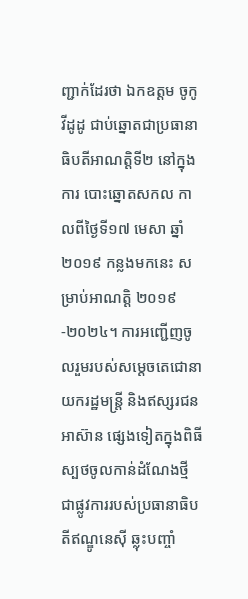ញ្ជាក់ដែរថា ឯកឧត្ដម ចូកូ វីដូដូ ជាប់ឆ្នោតជាប្រធានាធិបតីអាណត្តិទី២ នៅក្នុងការ បោះឆ្នោតសកល កាលពីថ្ងៃទី១៧ មេសា ឆ្នាំ២០១៩ កន្លងមកនេះ សម្រាប់អាណត្តិ ២០១៩-២០២៤។ ការអញ្ជើញចូលរួមរបស់សម្ដេចតេជោនាយករដ្ឋមន្ត្រី និងឥស្សរជនអាស៊ាន ផ្សេងទៀតក្នុងពិធីស្បថចូលកាន់ដំណែងថ្មីជាផ្លូវការរបស់ប្រធានាធិបតីឥណ្ឌូនេស៊ី ឆ្លុះបញ្ចាំ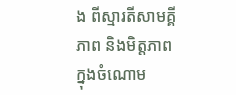ង ពីស្មារតីសាមគ្គីភាព និងមិត្តភាពក្នុងចំណោម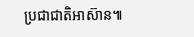ប្រជាជាតិអាស៊ាន៕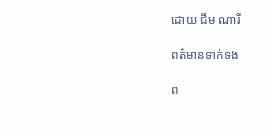ដោយ ជឹម ណារី

ពត៌មានទាក់ទង

ព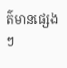ត៌មានផ្សេងៗ